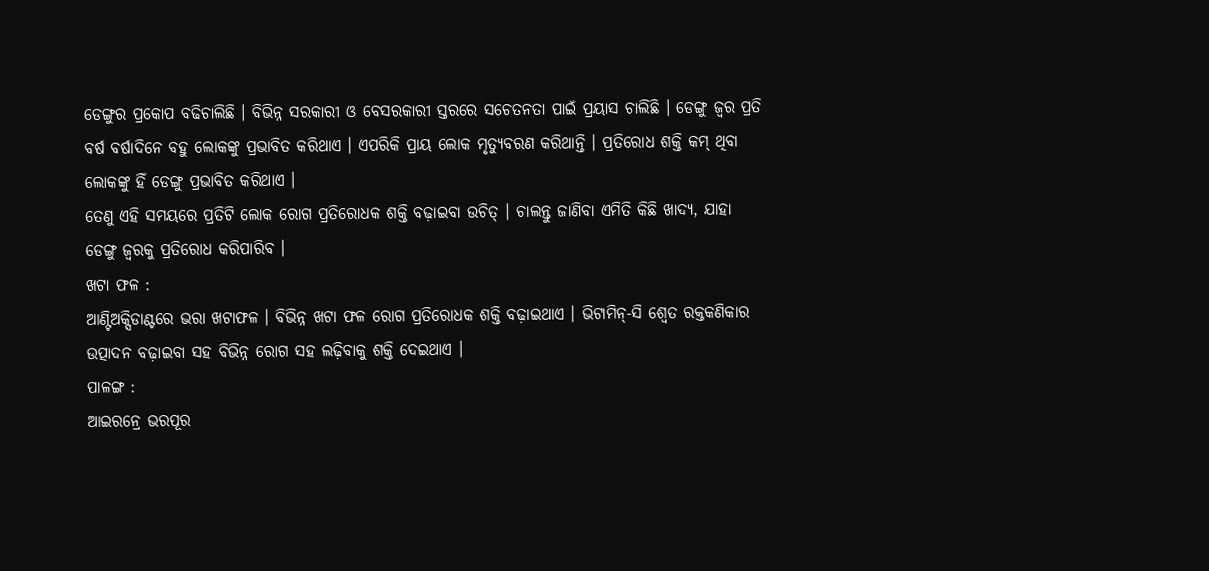ଡେଙ୍ଗୁର ପ୍ରକୋପ ବଢିଚାଲିଛି । ବିଭିନ୍ନ ସରକାରୀ ଓ ବେସରକାରୀ ସ୍ତରରେ ସଚେତନତା ପାଇଁ ପ୍ରୟାସ ଚାଲିଛି । ଡେଙ୍ଗୁ ଜ୍ୱର ପ୍ରତି ବର୍ଷ ବର୍ଷାଦିନେ ବହୁ ଲୋକଙ୍କୁ ପ୍ରଭାବିତ କରିଥାଏ । ଏପରିକି ପ୍ରାୟ ଲୋକ ମୃତ୍ୟୁବରଣ କରିଥାନ୍ତି । ପ୍ରତିରୋଧ ଶକ୍ତି କମ୍ ଥିବା ଲୋକଙ୍କୁ ହିଁ ଡେଙ୍ଗୁ ପ୍ରଭାବିତ କରିଥାଏ ।
ତେଣୁ ଏହି ସମୟରେ ପ୍ରତିଟି ଲୋକ ରୋଗ ପ୍ରତିରୋଧକ ଶକ୍ତି ବଢ଼ାଇବା ଉଚିତ୍ । ଚାଲନ୍ତୁ ଜାଣିବା ଏମିତି କିଛି ଖାଦ୍ୟ, ଯାହା ଡେଙ୍ଗୁ ଜ୍ୱରକୁ ପ୍ରତିରୋଧ କରିପାରିବ ।
ଖଟା ଫଳ :
ଆଣ୍ଟିଅକ୍ସିଡାଣ୍ଟରେ ଭରା ଖଟାଫଳ । ବିଭିନ୍ନ ଖଟା ଫଳ ରୋଗ ପ୍ରତିରୋଧକ ଶକ୍ତି ବଢ଼ାଇଥାଏ । ଭିଟାମିନ୍-ସି ଶ୍ୱେତ ରକ୍ତକଣିକାର ଉତ୍ପାଦନ ବଢ଼ାଇବା ସହ ବିଭିନ୍ନ ରୋଗ ସହ ଲଢ଼ିବାକୁ ଶକ୍ତି ଦେଇଥାଏ ।
ପାଳଙ୍ଗ :
ଆଇରନ୍ରେ ଭରପୂର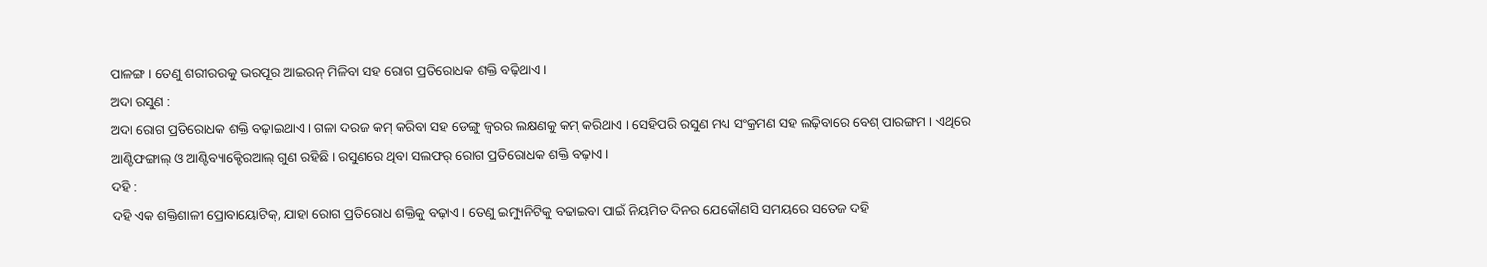ପାଳଙ୍ଗ । ତେଣୁ ଶରୀରରକୁ ଭରପୂର ଆଇରନ୍ ମିଳିବା ସହ ରୋଗ ପ୍ରତିରୋଧକ ଶକ୍ତି ବଢ଼ିଥାଏ ।
ଅଦା ରସୁଣ :
ଅଦା ରୋଗ ପ୍ରତିରୋଧକ ଶକ୍ତି ବଢ଼ାଇଥାଏ । ଗଳା ଦରଜ କମ୍ କରିବା ସହ ଡେଙ୍ଗୁ ଜ୍ୱରର ଲକ୍ଷଣକୁ କମ୍ କରିଥାଏ । ସେହିପରି ରସୁଣ ମଧ୍ୟ ସଂକ୍ରମଣ ସହ ଲଢ଼ିବାରେ ବେଶ୍ ପାରଙ୍ଗମ । ଏଥିରେ ଆଣ୍ଟିଫଙ୍ଗାଲ୍ ଓ ଆଣ୍ଟିବ୍ୟାକ୍ଟେିରଆଲ୍ ଗୁଣ ରହିଛି । ରସୁଣରେ ଥିବା ସଲଫର୍ ରୋଗ ପ୍ରତିରୋଧକ ଶକ୍ତି ବଢ଼ାଏ ।
ଦହି :
ଦହି ଏକ ଶକ୍ତିଶାଳୀ ପ୍ରୋବାୟୋଟିକ୍, ଯାହା ରୋଗ ପ୍ରତିରୋଧ ଶକ୍ତିକୁ ବଢ଼ାଏ । ତେଣୁ ଇମ୍ୟୁନିଟିକୁ ବଢାଇବା ପାଇଁ ନିୟମିତ ଦିନର ଯେକୌଣସି ସମୟରେ ସତେଜ ଦହି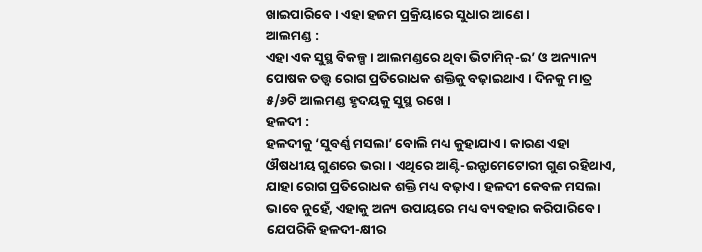ଖାଇପାରିବେ । ଏହା ହଜମ ପ୍ରକ୍ରିୟାରେ ସୁଧାର ଆଣେ ।
ଆଲମଣ୍ଡ :
ଏହା ଏକ ସୁସ୍ଥ ବିକଳ୍ପ । ଆଲମଣ୍ଡରେ ଥିବା ଭିଟାମିନ୍-ଇ’ ଓ ଅନ୍ୟାନ୍ୟ ପୋଷକ ତତ୍ତ୍ୱ ରୋଗ ପ୍ରତିରୋଧକ ଶକ୍ତିକୁ ବଢ଼ାଇଥାଏ । ଦିନକୁ ମାତ୍ର ୫/୬ଟି ଆଲମଣ୍ଡ ହୃଦୟକୁ ସୁସ୍ଥ ରଖେ ।
ହଳଦୀ :
ହଳଦୀକୁ ‘ସୁବର୍ଣ୍ଣ ମସଲା’ ବୋଲି ମଧ୍ୟ କୁହାଯାଏ । କାରଣ ଏହା ଔଷଧୀୟ ଗୁଣରେ ଭରା । ଏଥିରେ ଆଣ୍ଟି-ଇନ୍ଫାମେଟୋରୀ ଗୁଣ ରହିଥାଏ, ଯାହା ରୋଗ ପ୍ରତିରୋଧକ ଶକ୍ତି ମଧ୍ୟ ବଢ଼ାଏ । ହଳଦୀ କେବଳ ମସଲା ଭାବେ ନୁହେଁ, ଏହାକୁ ଅନ୍ୟ ଉପାୟରେ ମଧ୍ୟ ବ୍ୟବହାର କରିପାରିବେ । ଯେପରିକି ହଳଦୀ-କ୍ଷୀର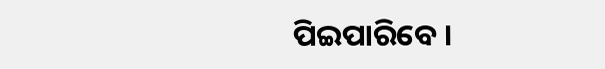ପିଇପାରିବେ ।